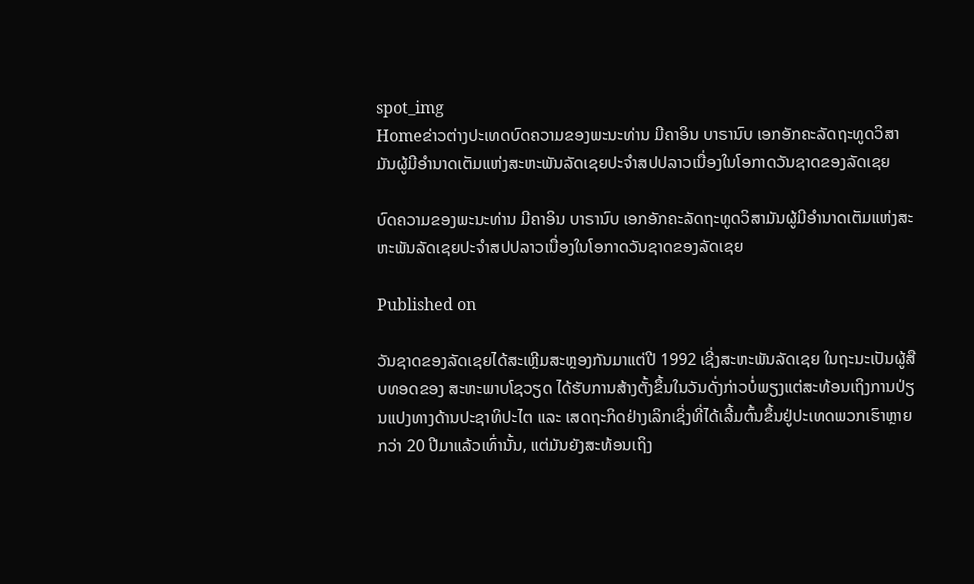spot_img
Homeຂ່າວຕ່າງປະເທດບົດຄວາມຂອງພະນະທ່ານ ມີຄາອິນ ບາຣານົບ ເອກອັກຄະລັດຖະທູດວິສາມັນຜູ້ມີອຳນາດເຕັມແຫ່ງສະຫະພັນລັດເຊຍປະຈຳສປປລາວເນື່ອງໃນໂອກາດວັນຊາດຂອງລັດເຊຍ

ບົດຄວາມຂອງພະນະທ່ານ ມີຄາອິນ ບາຣານົບ ເອກອັກຄະລັດຖະທູດວິສາມັນຜູ້ມີອຳນາດເຕັມແຫ່ງສະຫະພັນລັດເຊຍປະຈຳສປປລາວເນື່ອງໃນໂອກາດວັນຊາດຂອງລັດເຊຍ

Published on

ວັນຊາດຂອງລັດເຊຍໄດ້ສະເຫຼີມສະຫຼອງກັນມາແຕ່ປີ 1992 ເຊີ່ງສະຫະພັນລັດເຊຍ ໃນຖະນະເປັນຜູ້ສືບທອດຂອງ ສະຫະພາບໂຊວຽດ ໄດ້ຮັບການສ້າງຕັ້ງຂຶ້ນໃນວັນດັ່ງກ່າວບໍ່ພຽງແຕ່ສະທ້ອນເຖິງການປ່ຽນແປງທາງດ້ານປະຊາທິປະໄຕ ແລະ ເສດຖະກິດຢ່າງເລິກເຊິ່ງທີ່ໄດ້ເລີ້ມຕົ້ນຂຶ້ນຢູ່ປະເທດພວກເຮົາຫຼາຍກວ່າ 20 ປີມາແລ້ວເທົ່ານັ້ນ, ແຕ່ມັນຍັງສະທ້ອນເຖິງ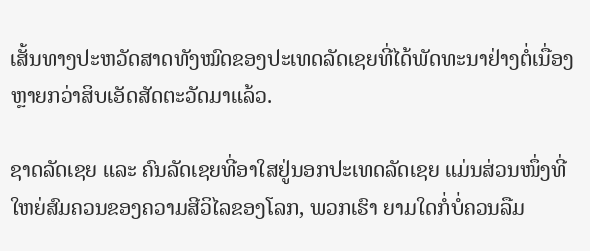ເສັ້ນທາງປະຫວັດສາດທັງໝົດຂອງປະເທດລັດເຊຍທີ່ໄດ້ພັດທະນາຢ່າງຕໍ່ເນື່ອງຫຼາຍກວ່າສິບເອັດສັດຕະວັດມາແລ້ວ.

ຊາດລັດເຊຍ ແລະ ຄົນລັດເຊຍທີ່ອາໃສຢູ່ນອກປະເທດລັດເຊຍ ແມ່ນສ່ວນໜຶ່ງທີ່ໃຫຍ່ສົມຄວນຂອງຄວາມສີວິໄລຂອງໂລກ, ພວກເຮົາ ຍາມໃດກໍ່ບໍ່ຄວນລືມ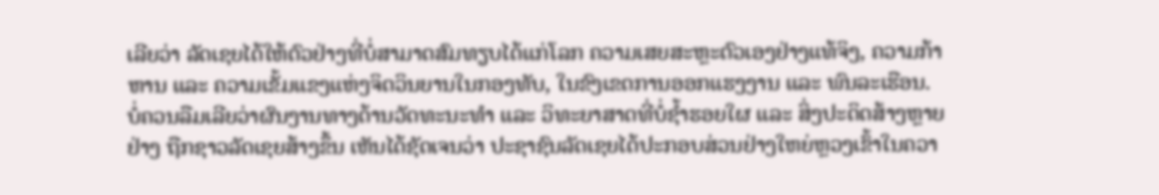ເລີຍວ່າ ລັດເຊຍໄດ້ໃຫ້ຕົວຢ່າງທີ່ບໍ່ສາມາດສົມທຽບໄດ້ແກ່ໂລກ ຄວາມເສຍສະຫຼະຕົວເອງຢ່າງແທ້ຈິງ, ຄວາມກ້າຫານ ແລະ ຄວາມເຂັ້ມແຂງແຫ່ງຈິດວິນຍານໃນກອງທັບ, ໃນຂົງເຂດການອອກແຮງງານ ແລະ ພົນລະເຮືອນ. ບໍ່ຄວນລືມເລີຍວ່າຜົນງານທາງດ້ານວັດທະນະທຳ ແລະ ວິທະຍາສາດທີ່ບໍ່ຊ້ຳຮອຍໃຜ ແລະ ສິ່ງປະດິດສ້າງຫຼາຍຢ່າງ ຖືກຊາວລັດເຊຍສ້າງຂຶ້ນ ເຫັນໄດ້ຊັດເຈນວ່າ ປະຊາຊົນລັດເຊຍໄດ້ປະກອບສ່ວນຢ່າງໃຫຍ່ຫຼວງເຂົ້າໃນຄວາ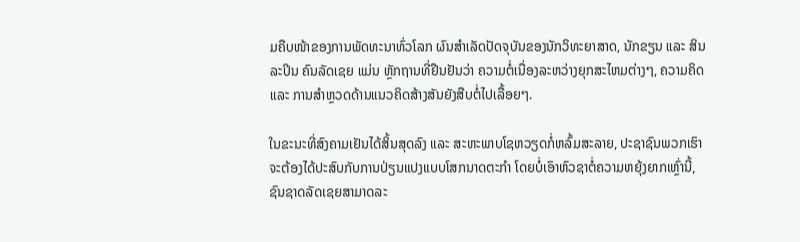ມຄືບໜ້າຂອງການພັດທະນາທົ່ວໂລກ ຜົນສຳເລັດປັດຈຸບັນຂອງນັກວິທະຍາສາດ, ນັກຂຽນ ແລະ ສິນລະປິນ ຄົນລັດເຊຍ ແມ່ນ ຫຼັກຖານທີ່ຢືນຢັນວ່າ ຄວາມຕໍ່ເນື່ອງລະຫວ່າງຍຸກສະໄຫມຕ່າງໆ, ຄວາມຄິດ ແລະ ການສຳຫຼວດດ້ານແນວຄິດສ້າງສັນຍັງສືບຕໍ່ໄປເລື້ອຍໆ.

ໃນຂະນະທີ່ສົງຄາມເຢັນໄດ້ສິ້ນສຸດລົງ ແລະ ສະຫະພາບໂຊຫວຽດກໍ່ຫລົ້ມສະລາຍ, ປະຊາຊົນພວກເຮົາຈະຕ້ອງໄດ້ປະສົບກັບການປ່ຽນແປງແບບໂສກນາດຕະກຳ ໂດຍບໍ່ເອົາຫົວຊາຕໍ່ຄວາມຫຍຸ້ງຍາກເຫຼົ່ານີ້, ຊົນຊາດລັດເຊຍສາມາດລະ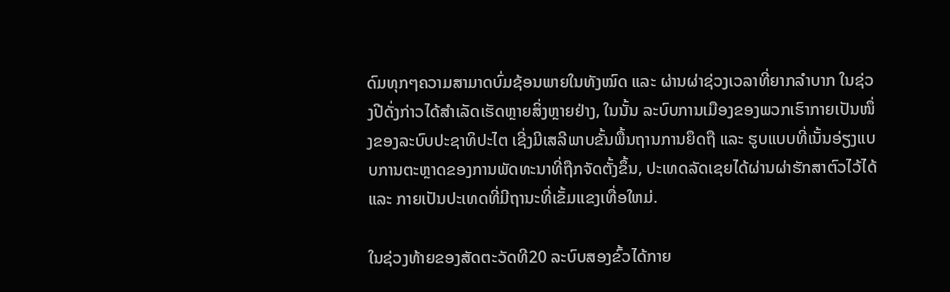ດົມທຸກໆຄວາມສາມາດບົ່ມຊ້ອນພາຍໃນທັງໝົດ ແລະ ຜ່ານຜ່າຊ່ວງເວລາທີ່ຍາກລຳບາກ ໃນຊ່ວງປີດັ່ງກ່າວໄດ້ສຳເລັດເຮັດຫຼາຍສິ່ງຫຼາຍຢ່າງ, ໃນນັ້ນ ລະບົບການເມືອງຂອງພວກເຮົາກາຍເປັນໜຶ່ງຂອງລະບົບປະຊາທິປະໄຕ ເຊີ່ງມີເສລີພາບຂັ້ນພື້ນຖານການຍຶດຖື ແລະ ຮູບແບບທີ່ເນັ້ນອ່ຽງແບບການຕະຫຼາດຂອງການພັດທະນາທີ່ຖືກຈັດຕັ້ງຂຶ້ນ, ປະເທດລັດເຊຍໄດ້ຜ່ານຜ່າຮັກສາຕົວໄວ້ໄດ້ ແລະ ກາຍເປັນປະເທດທີ່ມີຖານະທີ່ເຂັ້ມແຂງເທື່ອໃຫມ່.

ໃນຊ່ວງທ້າຍຂອງສັດຕະວັດທີ20 ລະບົບສອງຂົ້ວໄດ້ກາຍ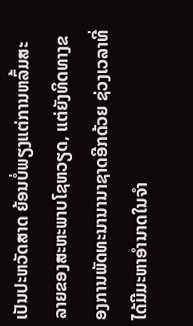ເປັນປະຫວັດສາດ ຍ້ອນບໍ່ພຽງແຕ່ການຫລົ້ມສະລາຍຂອງສະຫະພາບໂຊຫວຽດ, ແຕ່ຍັງທິດທາງຂອງການພັດທະນານານາຊາດອີກດ້ວຍ ຊ່ວງເວລາທີ່ໄດ້ມີມະຫາອຳນາດໃນຈຳ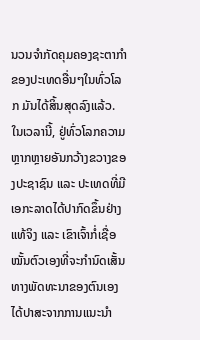ນວນຈຳກັດຄຸມຄອງຊະຕາກຳຂອງປະເທດອື່ນໆໃນທົ່ວໂລກ ມັນໄດ້ສິ້ນສຸດລົງແລ້ວ. ໃນເວລານີ້, ຢູ່ທົ່ວໂລກຄວາມຫຼາກຫຼາຍອັນກວ້າງຂວາງຂອງປະຊາຊົນ ແລະ ປະເທດທີ່ມີເອກະລາດໄດ້ປາກົດຂຶ້ນຢ່າງແທ້ຈິງ ແລະ ເຂົາເຈົ້າກໍ່ເຊື່ອໝັ້ນຕົວເອງທີ່ຈະກຳນົດເສັ້ນທາງພັດທະນາຂອງຕົນເອງໄດ້ປາສະຈາກການແນະນຳ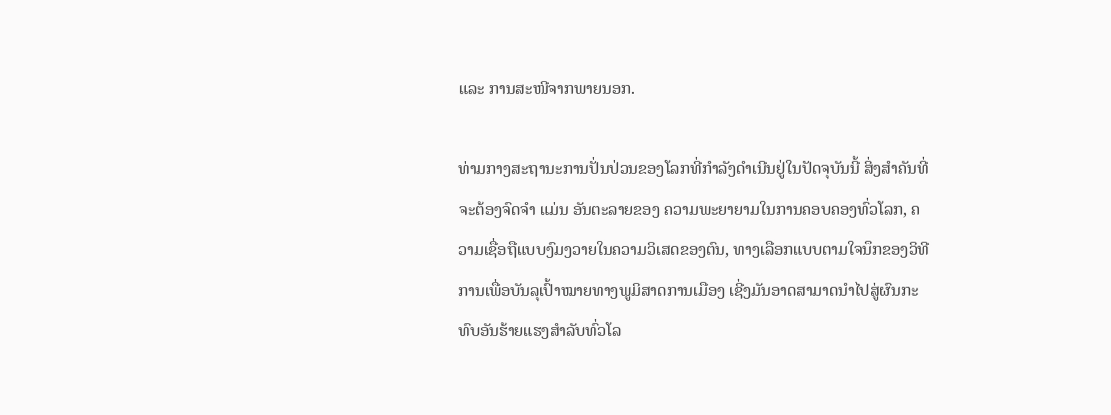ແລະ ການສະໜີຈາກພາຍນອກ.

ທ່າມກາງສະຖານະການປັ່ນປ່ວນຂອງໂລກທີ່ກຳລັງດຳເນີນຢູ່ໃນປັດຈຸບັນນີ້ ສິ່ງສຳຄັນທີ່ຈະຕ້ອງຈົດຈຳ ແມ່ນ ອັນຕະລາຍຂອງ ຄວາມພະຍາຍາມໃນການຄອບຄອງທົ່ວໂລກ, ຄວາມເຊື່ອຖືແບບງົມງວາຍໃນຄວາມວິເສດຂອງຕົນ, ທາງເລືອກແບບຕາມໃຈນຶກຂອງວິທີການເພື່ອບັນລຸເປົ້າໝາຍທາງພູມິສາດການເມືອງ ເຊີ່ງມັນອາດສາມາດນຳໄປສູ່ຜົນກະທົບອັນຮ້າຍແຮງສຳລັບທົ່ວໂລ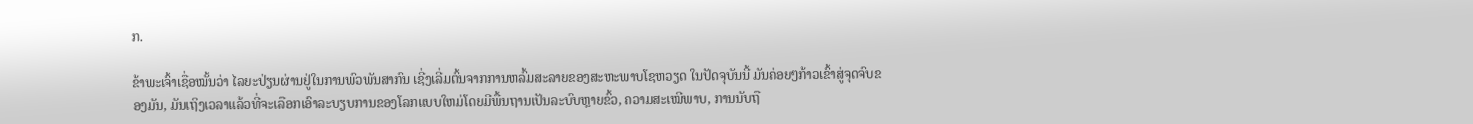ກ.

ຂ້າພະເຈົ້າເຊື່ອໝັ້ນວ່າ ໄລຍະປ່ຽນຜ່ານຢູ່ໃນການພົວພັນສາກົນ ເຊີ່ງເລີ່ມຕົ້ນຈາກການຫລົ້ມສະລາຍຂອງສະຫະພາບໂຊຫວຽດ ໃນປັດຈຸບັນນີ້ ມັນຄ່ອຍໆກ້າວເຂົ້າສູ່ຈຸດຈົບຂອງມັນ, ມັນເຖິງເວລາແລ້ວທີ່ຈະເລືອກເອົາລະບຽບການຂອງໂລກແບບໃຫມ່ໂດຍມີພື້ນຖານເປັນລະບົບຫຼາຍຂົ້ວ, ຄວາມສະເໝີພາບ, ການນັບຖື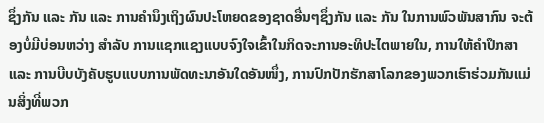ຊຶ່ງກັນ ແລະ ກັນ ແລະ ການຄຳນຶງເຖິງຜົນປະໂຫຍດຂອງຊາດອື່ນໆຊຶ່ງກັນ ແລະ ກັນ ໃນການພົວພັນສາກົນ ຈະຕ້ອງບໍ່ມີບ່ອນຫວ່າງ ສຳລັບ ການແຊກແຊງແບບຈົງໃຈເຂົ້າໃນກິດຈະການອະທິປະໄຕພາຍໃນ, ການໃຫ້ຄຳປຶກສາ ແລະ ການບີບບັງຄັບຮູບແບບການພັດທະນາອັນໃດອັນໜຶ່ງ, ການປົກປັກຮັກສາໂລກຂອງພວກເຮົາຮ່ວມກັນແມ່ນສິ່ງທີ່ພວກ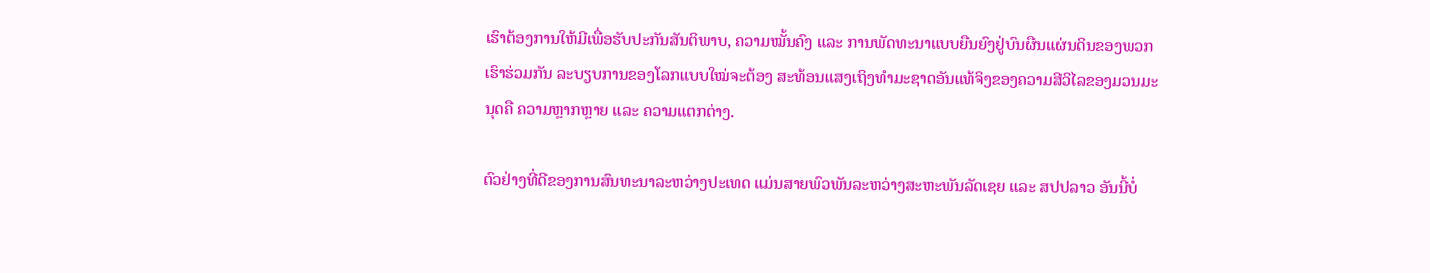ເຮົາຕ້ອງການໃຫ້ມີເພື່ອຮັບປະກັນສັນຕິພາບ, ຄວາມໝັ້ນຄົງ ແລະ ການພັດທະນາແບບຍືນຍົງຢູ່ບົນຜືນແຜ່ນດິນຂອງພວກເຮົາຮ່ວມກັນ ລະບຽບການຂອງໂລກແບບໃໝ່ຈະຕ້ອງ ສະທ້ອນແສງເຖິງທຳມະຊາດອັນແທ້ຈິງຂອງຄວາມສີວິໄລຂອງມວນມະນຸດຄື ຄວາມຫຼາກຫຼາຍ ແລະ ຄວາມແຕກຕ່າງ.

ຕົວຢ່າງທີ່ດີຂອງການສົນທະນາລະຫວ່າງປະເທດ ແມ່ນສາຍພົວພັນລະຫວ່າງສະຫະພັນລັດເຊຍ ແລະ ສປປລາວ ອັນນີ້ບໍ່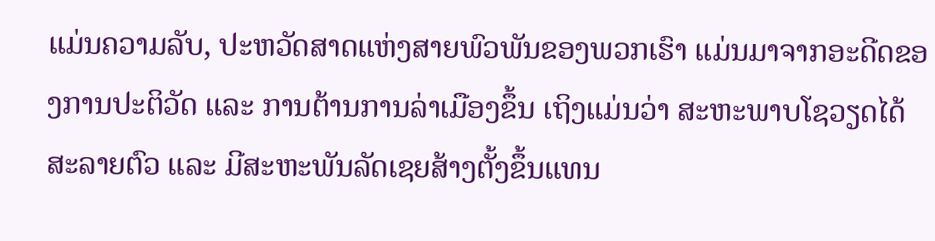ແມ່ນຄວາມລັບ, ປະຫວັດສາດແຫ່ງສາຍພົວພັນຂອງພວກເຮົາ ແມ່ນມາຈາກອະດີດຂອງການປະຕິວັດ ແລະ ການຕ້ານການລ່າເມືອງຂຶ້ນ ເຖິງແມ່ນວ່າ ສະຫະພາບໂຊວຽດໄດ້ສະລາຍຕົວ ແລະ ມີສະຫະພັນລັດເຊຍສ້າງຕັ້ງຂຶ້ນແທນ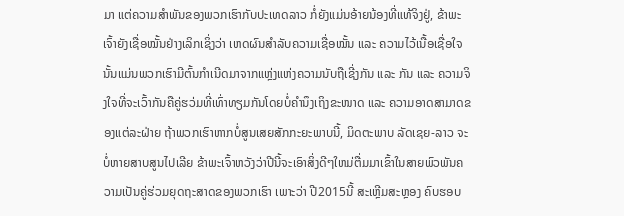ມາ ແຕ່ຄວາມສຳພັນຂອງພວກເຮົາກັບປະເທດລາວ ກໍ່ຍັງແມ່ນອ້າຍນ້ອງທີ່ແທ້ຈິງຢູ່, ຂ້າພະເຈົ້າຍັງເຊື່ອໝັ້ນຢ່າງເລິກເຊິ່ງວ່າ ເຫດຜົນສຳລັບຄວາມເຊື່ອໝັ້ນ ແລະ ຄວາມໄວ້ເນື້ອເຊື່ອໃຈນັ້ນແມ່ນພວກເຮົາມີຕົ້ນກຳເນີດມາຈາກແຫຼ່ງແຫ່ງຄວາມນັບຖືເຊີ່ງກັນ ແລະ ກັນ ແລະ ຄວາມຈິງໃຈທີ່ຈະເວົ້າກັນຄືຄູ່ຮວ່ມທີ່ເທົ່າທຽມກັນໂດຍບໍ່ຄຳນຶງເຖິງຂະໜາດ ແລະ ຄວາມອາດສາມາດຂອງແຕ່ລະຝ່າຍ ຖ້າພວກເຮົາຫາກບໍ່ສູນເສຍສັກກະຍະພາບນີ້, ມິດຕະພາບ ລັດເຊຍ-ລາວ ຈະບໍ່ຫາຍສາບສູນໄປເລີຍ ຂ້າພະເຈົ້າຫວັງວ່າປີນີ້ຈະເອົາສິ່ງດີໆໃຫມ່ຕື່ມມາເຂົ້າໃນສາຍພົວພັນຄວາມເປັນຄູ່ຮ່ວມຍຸດຖະສາດຂອງພວກເຮົາ ເພາະວ່າ ປີ2015ນີ້ ສະເຫຼີມສະຫຼອງ ຄົບຮອບ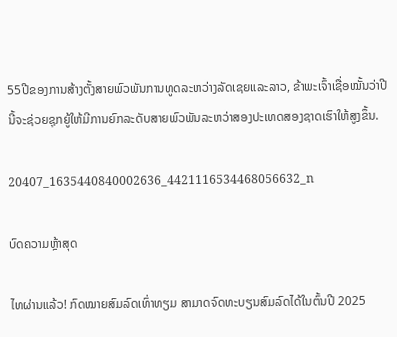55ປີຂອງການສ້າງຕັ້ງສາຍພົວພັນການທູດລະຫວ່າງລັດເຊຍແລະລາວ, ຂ້າພະເຈົ້າເຊື່ອໝັ້ນວ່າປີນີ້ຈະຊ່ວຍຊຸກຍູ້ໃຫ້ມີການຍົກລະດັບສາຍພົວພັນລະຫວ່າສອງປະເທດສອງຊາດເຮົາໃຫ້ສູງຂຶ້ນ.

20407_1635440840002636_4421116534468056632_n

ບົດຄວາມຫຼ້າສຸດ

ໄທຜ່ານແລ້ວ! ກົດໝາຍສົມລົດເທົ່າທຽມ ສາມາດຈົດທະບຽນສົມລົດໄດ້ໃນຕົ້ນປີ 2025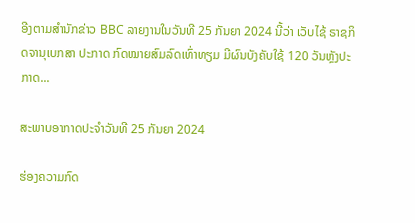ອີງຕາມສຳນັກຂ່າວ BBC ລາຍງານໃນວັນທີ 25 ກັນຍາ 2024 ນີ້ວ່າ ເວັບໄຊ້ ຣາຊກິດຈານຸເບກສາ ປະກາດ ກົດໝາຍສົມລົດເທົ່າທຽມ ມີຜົນບັງຄັບໃຊ້ 120 ວັນຫຼັງປະກາດ...

ສະພາບອາກາດປະຈຳວັນທີ 25 ກັນຍາ 2024

ຮ່ອງຄວາມກົດ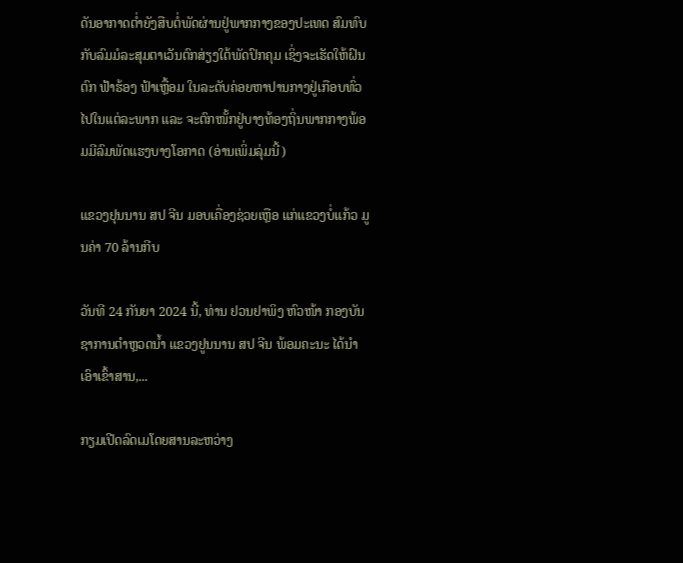ດັນອາກາດຕໍ່າຍັງສືບຕໍ່ພັດຜ່ານຢູ່ພາກກາງຂອງປະເທດ ສົມທົບກັບລົມມໍລະສຸມຕາເວັນຕົກສ່ຽງໃຕ້ພັດປົກຄຸມ ເຊິ່ງຈະເຮັດໃຫ້ຝົນຕົກ ຟ້າຮ້ອງ ຟ້າເຫຼື້ອມ ໃນລະດັບຄ່ອຍຫາປານກາງຢູ່ເກືອບທົ່ວໄປໃນແຕ່ລະພາກ ແລະ ຈະຕົກໜັ້ກຢູ່ບາງທ້ອງຖິ່ນພາກກາງພ້ອມມີລົມພັດແຮງບາງໂອກາດ (ອ່ານເພິ່ມລຸ່ມນີ້)

ແຂວງຢຸນນານ ສປ ຈີນ ມອບເຄື່ອງຊ່ວຍເຫຼືອ ແກ່ແຂວງບໍ່ແກ້ວ ມູນຄ່າ 70 ລ້ານກີບ

ວັນທີ 24 ກັນຍາ 2024 ນີ້, ທ່ານ ຢວນຢາພິງ ຫົວໜ້າ ກອງບັນຊາການຕໍາຫຼວດນໍ້າ ແຂວງຢູນນານ ສປ ຈີນ ພ້ອມຄະນະ ໄດ້ນຳເອົາເຂົ້າສານ,...

ກຽມເປີດລົດເມໂດຍສານລະຫວ່າງ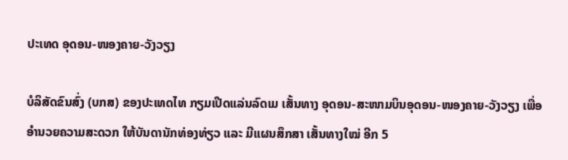ປະເທດ ອຸດອນ-ໜອງຄາຍ-ວັງວຽງ

ບໍລິສັດຂົນສົ່ງ (ບກສ) ຂອງປະເທດໄທ ກຽມເປີດແລ່ນລົດເມ ເສັ້ນທາງ ອຸດອນ-ສະໜາມບິນອຸດອນ-ໜອງຄາຍ-ວັງວຽງ ເພື່ອອໍານວຍຄວາມສະດວກ ໃຫ້ບັນດານັກທ່ອງທ່ຽວ ແລະ ມີແຜນສຶກສາ ເສັ້ນທາງໃໝ່ ອີກ 5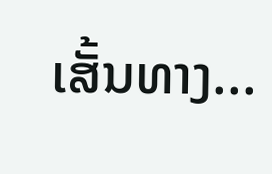ເສັ້ນທາງ...